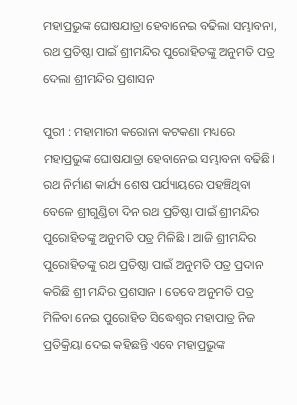ମହାପ୍ରଭୁଙ୍କ ଘୋଷଯାତ୍ରା ହେବାନେଇ ବଢିଲା ସମ୍ଭାବନା, ରଥ ପ୍ରତିଷ୍ଠା ପାଇଁ ଶ୍ରୀମନ୍ଦିର ପୁରୋହିତଙ୍କୁ ଅନୁମତି ପତ୍ର ଦେଲା ଶ୍ରୀମନ୍ଦିର ପ୍ରଶାସନ

ପୁରୀ : ମହାମାରୀ କରୋନା କଟକଣା ମଧ୍ୟରେ ମହାପ୍ରଭୁଙ୍କ ଘୋଷଯାତ୍ରା ହେବାନେଇ ସମ୍ଭାବନା ବଢିଛି। ରଥ ନିର୍ମାଣ କାର୍ଯ୍ୟ ଶେଷ ପର୍ଯ୍ୟାୟରେ ପହଞ୍ଚିଥିବା ବେଳେ ଶ୍ରୀଗୁଣ୍ଡିଚା ଦିନ ରଥ ପ୍ରତିଷ୍ଠା ପାଇଁ ଶ୍ରୀମନ୍ଦିର ପୁରୋହିତଙ୍କୁ ଅନୁମତି ପତ୍ର ମିଳିଛି । ଆଜି ଶ୍ରୀମନ୍ଦିର ପୁରୋହିତଙ୍କୁ ରଥ ପ୍ରତିଷ୍ଠା ପାଇଁ ଅନୁମତି ପତ୍ର ପ୍ରଦାନ କରିଛି ଶ୍ରୀ ମନ୍ଦିର ପ୍ରଶସାନ । ତେବେ ଅନୁମତି ପତ୍ର ମିଳିବା ନେଇ ପୁରୋହିତ ସିଦ୍ଧେଶ୍ୱର ମହାପାତ୍ର ନିଜ ପ୍ରତିକ୍ରିୟା ଦେଇ କହିଛନ୍ତି ଏବେ ମହାପ୍ରଭୁଙ୍କ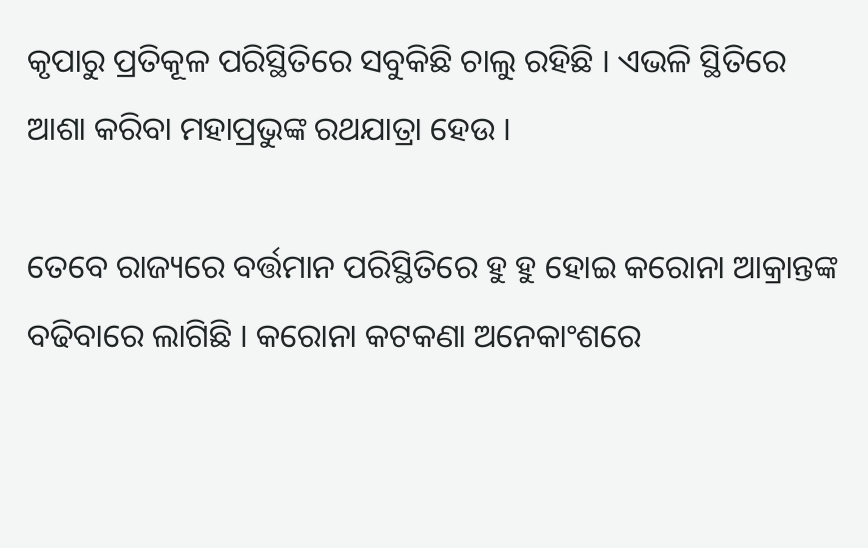କୃପାରୁ ପ୍ରତିକୂଳ ପରିସ୍ଥିତିରେ ସବୁକିଛି ଚାଲୁ ରହିଛି । ଏଭଳି ସ୍ଥିତିରେ ଆଶା କରିବା ମହାପ୍ରଭୁଙ୍କ ରଥଯାତ୍ରା ହେଉ ।

ତେବେ ରାଜ୍ୟରେ ବର୍ତ୍ତମାନ ପରିସ୍ଥିତିରେ ହୁ ହୁ ହୋଇ କରୋନା ଆକ୍ରାନ୍ତଙ୍କ ବଢିବାରେ ଲାଗିଛି । କରୋନା କଟକଣା ଅନେକାଂଶରେ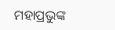ମହାପ୍ରଭୁଙ୍କ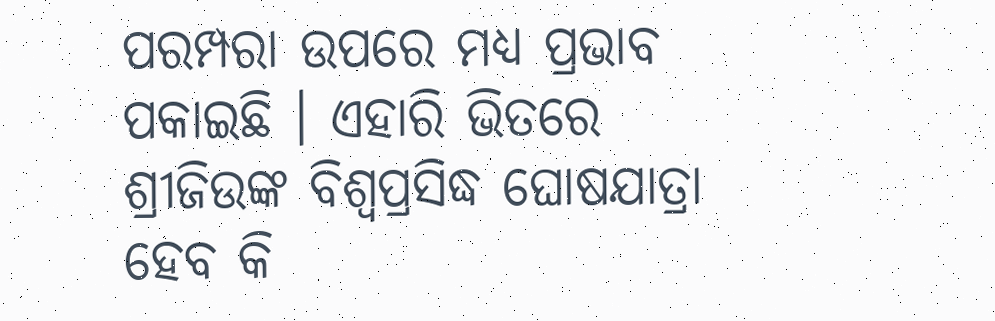ପରମ୍ପରା ଉପରେ ମଧ୍ୟ ପ୍ରଭାବ ପକାଇଛି । ଏହାରି ଭିତରେ ଶ୍ରୀଜିଉଙ୍କ ବିଶ୍ୱପ୍ରସିଦ୍ଧ ଘୋଷଯାତ୍ରା ହେବ କି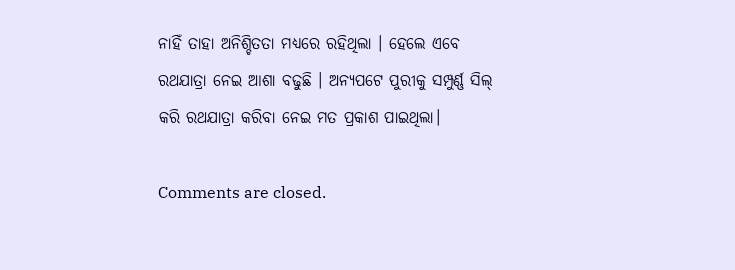ନାହିଁ ତାହା ଅନିଶ୍ଚିତତା ମଧ୍ୟରେ ରହିଥିଲା । ହେଲେ ଏବେ ରଥଯାତ୍ରା ନେଇ ଆଶା ବଢୁଛି । ଅନ୍ୟପଟେ ପୁରୀକୁ ସମ୍ପୁର୍ଣ୍ଣ ସିଲ୍ କରି ରଥଯାତ୍ରା କରିବା ନେଇ ମତ ପ୍ରକାଶ ପାଇଥିଲା।

Comments are closed.